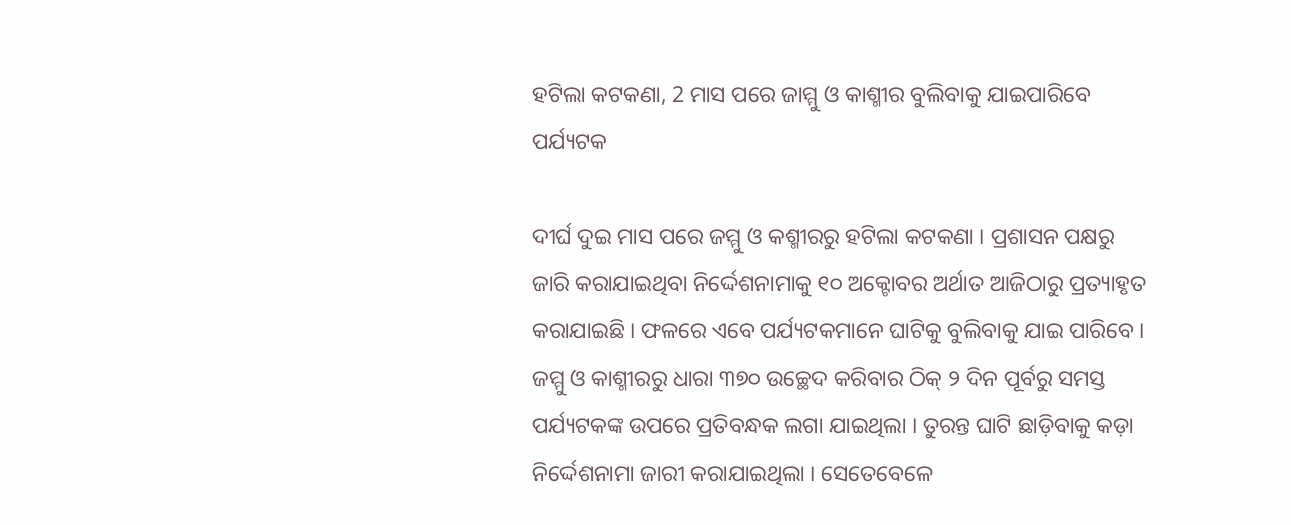ହଟିଲା କଟକଣା, 2 ମାସ ପରେ ଜାମ୍ମୁ ଓ କାଶ୍ମୀର ବୁଲିବାକୁ ଯାଇପାରିବେ ପର୍ଯ୍ୟଟକ

ଦୀର୍ଘ ଦୁଇ ମାସ ପରେ ଜମ୍ମୁ ଓ କଶ୍ମୀରରୁ ହଟିଲା କଟକଣା । ପ୍ରଶାସନ ପକ୍ଷରୁ ଜାରି କରାଯାଇଥିବା ନିର୍ଦ୍ଦେଶନାମାକୁ ୧୦ ଅକ୍ଟୋବର ଅର୍ଥାତ ଆଜିଠାରୁ ପ୍ରତ୍ୟାହୃତ କରାଯାଇଛି । ଫଳରେ ଏବେ ପର୍ଯ୍ୟଟକମାନେ ଘାଟିକୁ ବୁଲିବାକୁ ଯାଇ ପାରିବେ । ଜମ୍ମୁ ଓ କାଶ୍ମୀରରୁ ଧାରା ୩୭୦ ଉଚ୍ଛେଦ କରିବାର ଠିକ୍‌ ୨ ଦିନ ପୂର୍ବରୁ ସମସ୍ତ ପର୍ଯ୍ୟଟକଙ୍କ ଉପରେ ପ୍ରତିବନ୍ଧକ ଲଗା ଯାଇଥିଲା । ତୁରନ୍ତ ଘାଟି ଛାଡ଼ିବାକୁ କଡ଼ା ନିର୍ଦ୍ଦେଶନାମା ଜାରୀ କରାଯାଇଥିଲା । ସେତେବେଳେ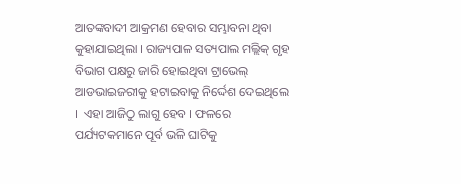ଆତଙ୍କବାଦୀ ଆକ୍ରମଣ ହେବାର ସମ୍ଭାବନା ଥିବା କୁହାଯାଇଥିଲା । ରାଜ୍ୟପାଳ ସତ୍ୟପାଲ ମଲ୍ଲିକ୍‌ ଗୃହ ବିଭାଗ ପକ୍ଷରୁ ଜାରି ହୋଇଥିବା ଟ୍ରାଭେଲ୍‌ ଆଡଭାଇଜରୀକୁ ହଟାଇବାକୁ ନିର୍ଦ୍ଦେଶ ଦେଇଥିଲେ ।  ଏହା ଆଜିଠୁ ଲାଗୁ ହେବ । ଫଳରେ ପର୍ଯ୍ୟଟକମାନେ ପୂର୍ବ ଭଳି ଘାଟିକୁ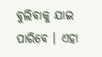ବୁଲିବାକୁ ଯାଇ ପାରିବେ । ଏହା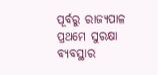ପୂର୍ବରୁ ରାଜ୍ୟପାଳ ପ୍ରଥମେ ସୁରକ୍ଷା ବ୍ୟବସ୍ଥାର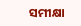ସମୀକ୍ଷା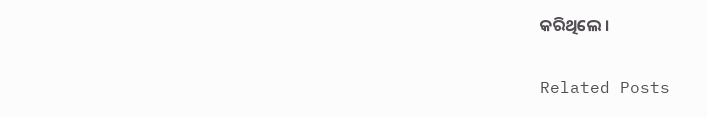କରିଥିଲେ ।

Related Posts